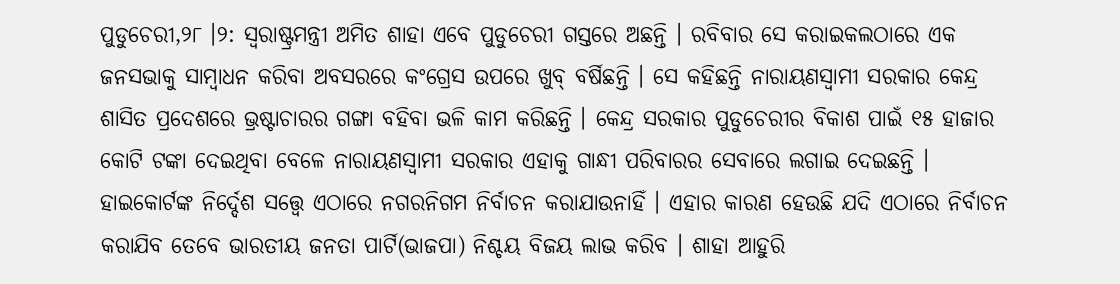ପୁଡୁଚେରୀ,୨୮ ।୨: ସ୍ୱରାଷ୍ଟ୍ରମନ୍ତ୍ରୀ ଅମିତ ଶାହା ଏବେ ପୁଡୁଚେରୀ ଗସ୍ତରେ ଅଛନ୍ତି । ରବିବାର ସେ କରାଇକଲଠାରେ ଏକ ଜନସଭାକୁ ସାମ୍ବାଧନ କରିବା ଅବସରରେ କଂଗ୍ରେସ ଉପରେ ଖୁବ୍ ବର୍ଷିଛନ୍ତି । ସେ କହିଛନ୍ତି ନାରାୟଣସ୍ୱାମୀ ସରକାର କେନ୍ଦ୍ର ଶାସିତ ପ୍ରଦେଶରେ ଭ୍ରଷ୍ଟାଚାରର ଗଙ୍ଗା ବହିବା ଭଳି କାମ କରିଛନ୍ତି । କେନ୍ଦ୍ର ସରକାର ପୁଡୁଚେରୀର ବିକାଶ ପାଇଁ ୧୫ ହାଜାର କୋଟି ଟଙ୍କା ଦେଇଥିବା ବେଳେ ନାରାୟଣସ୍ୱାମୀ ସରକାର ଏହାକୁ ଗାନ୍ଧୀ ପରିବାରର ସେବାରେ ଲଗାଇ ଦେଇଛନ୍ତି । ହାଇକୋର୍ଟଙ୍କ ନିର୍ଦ୍ଦେଶ ସତ୍ତ୍ୱେ ଏଠାରେ ନଗରନିଗମ ନିର୍ବାଚନ କରାଯାଉନାହିଁ । ଏହାର କାରଣ ହେଉଛି ଯଦି ଏଠାରେ ନିର୍ବାଚନ କରାଯିବ ତେବେ ଭାରତୀୟ ଜନତା ପାର୍ଟି(ଭାଜପା) ନିଶ୍ଚୟ ବିଜୟ ଲାଭ କରିବ । ଶାହା ଆହୁରି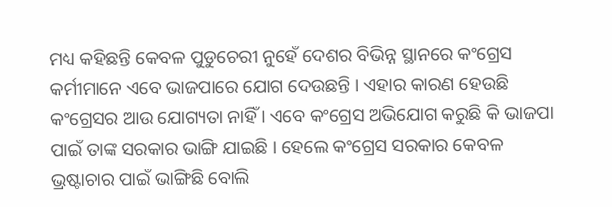ମଧ୍ୟ କହିଛନ୍ତି କେବଳ ପୁଡୁଚେରୀ ନୁହେଁ ଦେଶର ବିଭିନ୍ନ ସ୍ଥାନରେ କଂଗ୍ରେସ କର୍ମୀମାନେ ଏବେ ଭାଜପାରେ ଯୋଗ ଦେଉଛନ୍ତି । ଏହାର କାରଣ ହେଉଛି କଂଗ୍ରେସର ଆଉ ଯୋଗ୍ୟତା ନାହିଁ । ଏବେ କଂଗ୍ରେସ ଅଭିଯୋଗ କରୁଛି କି ଭାଜପା ପାଇଁ ତାଙ୍କ ସରକାର ଭାଙ୍ଗି ଯାଇଛି । ହେଲେ କଂଗ୍ରେସ ସରକାର କେବଳ ଭ୍ରଷ୍ଟାଚାର ପାଇଁ ଭାଙ୍ଗିଛି ବୋଲି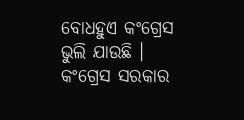ବୋଧହୁଏ କଂଗ୍ରେସ ଭୁଲି ଯାଉଛି । କଂଗ୍ରେସ ସରକାର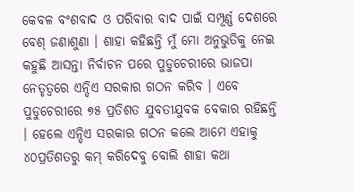କେବଳ ବଂଶବାଦ ଓ ପରିବାର ବାଦ ପାଇଁ ସମ୍ପୂର୍ଣ୍ଣ ଦେଶରେ ବେଶ୍ ଜଣାଶୁଣା । ଶାହା କହିଛନ୍ତି ମୁଁ ମୋ ଅନୁଭୁତିକୁ ନେଇ କହୁଛି ଆସନ୍ତା ନିର୍ବାଚନ ପରେ ପୁଡୁଚେରୀରେ ଭାଜପା ନେତୃତ୍ୱରେ ଏନ୍ଡିଏ ସରକାର ଗଠନ କରିବ । ଏବେ ପୁଡୁଚେରୀରେ ୭୫ ପ୍ରତିଶତ ଯୁବତୀଯୁବକ ବେକାର ରହିଛନ୍ତି । ହେଲେ ଏନ୍ଡିଏ ସରକାର ଗଠନ କଲେ ଆମେ ଏହାକୁ ୪୦ପ୍ରତିଶତରୁ କମ୍ କରିଦେବୁ ବୋଲି ଶାହା କଥା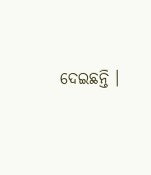ଦେଇଛନ୍ତି ।